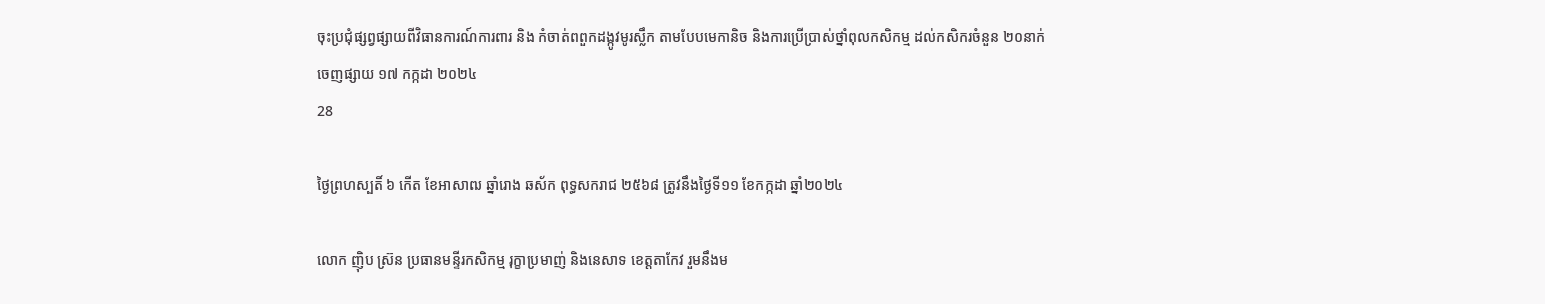ចុះប្រជុំផ្សព្វផ្សាយពីវិធានការណ៍ការពារ និង កំចាត់ពពួកដង្កូវមូរស្លឹក តាមបែបមេកានិច និងការប្រើប្រាស់ថ្នាំពុលកសិកម្ម ដល់កសិករចំនួន ២០នាក់
ចេញផ្សាយ ១៧ កក្កដា ២០២៤
28

ថ្ងៃព្រហស្បតិ៍ ៦ កើត ខែអាសាឍ ឆ្នាំរោង ឆស័ក ពុទ្ធសករាជ ២៥៦៨ ត្រូវនឹងថ្ងៃទី១១ ខែកក្កដា ឆ្នាំ២០២៤

លោក ញ៉ិប ស្រ៊ន ប្រធានមន្ទីរកសិកម្ម រុក្ខាប្រមាញ់ និងនេសាទ ខេត្តតាកែវ រួមនឹងម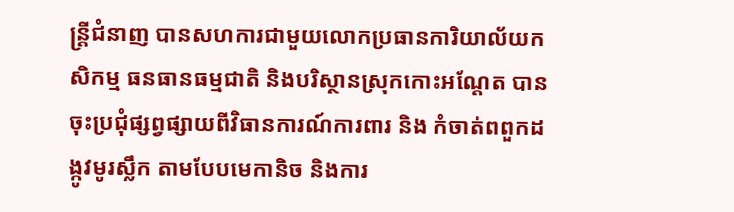ន្រ្តីជំនាញ បានសហការជាមួយលោកប្រធានការិយាល័យកសិកម្ម ធនធានធម្មជាតិ និងបរិស្ថានស្រុកកោះអណ្តែត បានចុះប្រជុំផ្សព្វផ្សាយពីវិធានការណ៍ការពារ និង កំចាត់ពពួកដង្កូវមូរស្លឹក តាមបែបមេកានិច និងការ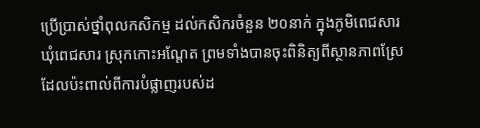ប្រើប្រាស់ថ្នាំពុលកសិកម្ម ដល់កសិករចំនួន ២០នាក់ ក្នុងភូមិពេជសារ ឃុំពេជសារ ស្រុកកោះអណ្តែត ព្រមទាំងបានចុះពិនិត្យពីស្ថានភាពស្រែដែលប៉ះពាល់ពីការបំផ្លាញរបស់ដ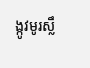ង្កូវមូរស្លឹ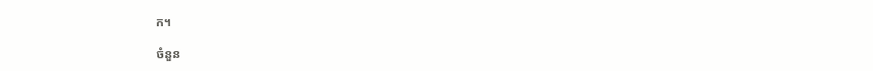ក។

ចំនួន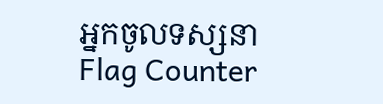អ្នកចូលទស្សនា
Flag Counter